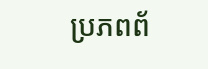ប្រភពព័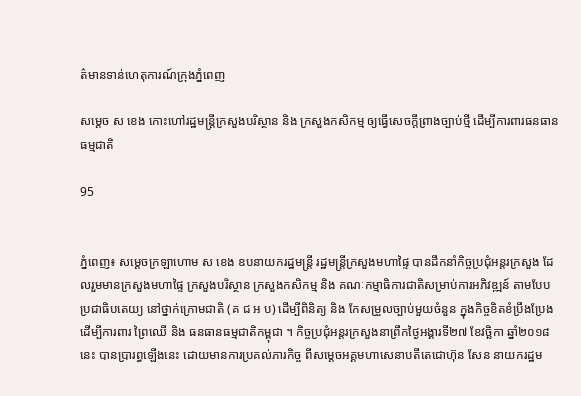ត៌មានទាន់ហេតុការណ៍ក្រុងភ្នំពេញ

សម្តេច ស ខេង កោះហៅរដ្ឋមន្ត្រីក្រសួងបរិស្ថាន និង ក្រសួងកសិកម្ម ឲ្យធ្វើសេចក្តីព្រាងច្បាប់ថ្មី ដើម្បីការពារធនធានធម្មជាតិ

95


ភ្នំពេញ៖ សម្តេចក្រឡាហោម ស ខេង ឧបនាយករដ្ឋមន្ត្រី រដ្ឋមន្ត្រីក្រសួងមហាផ្ទៃ បានដឹកនាំកិច្ចប្រជុំអន្តរក្រសួង ដែលរួមមានក្រសួងមហាផ្ទៃ ក្រសួងបរិស្ថាន ក្រសួងកសិកម្ម និង គណៈកម្មាធិការជាតិសម្រាប់ការអភិវឌ្ឍន៍ តាមបែបប្រជាធិបតេយ្យ នៅថ្នាក់ក្រោមជាតិ (គ ជ អ ប) ដើម្បីពិនិត្យ និង កែសម្រួលច្បាប់មួយចំនួន ក្នុងកិច្ចខិតខំប្រឹងប្រែង ដើម្បីការពារ ព្រៃឈើ និង ធនធានធម្មជាតិកម្ពុជា ។ កិច្ចប្រជុំអន្តរក្រសួងនាព្រឹកថ្ងៃអង្គារទី២៧ ខែវច្ឆិកា ឆ្នាំ២០១៨នេះ បានប្រារព្ធឡើងនេះ ដោយមានការប្រគល់ភារកិច្ច ពីសម្តេចអគ្គមហាសេនាបតីតេជោហ៊ុន សែន នាយករដ្ឋម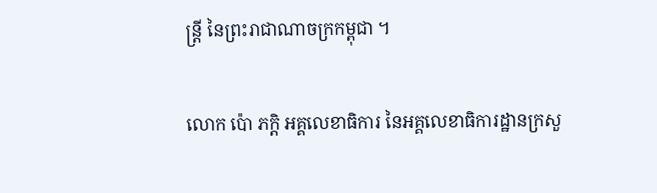ន្ត្រី នៃព្រះរាជាណាចក្រកម្ពុជា ។

លោក ប៉ោ ភក្តិ អគ្គលេខាធិការ នៃអគ្គលេខាធិការដ្ឋានក្រសួ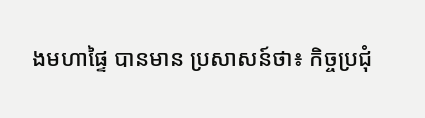ងមហាផ្ទៃ បានមាន ប្រសាសន៍ថា៖ កិច្ចប្រជុំ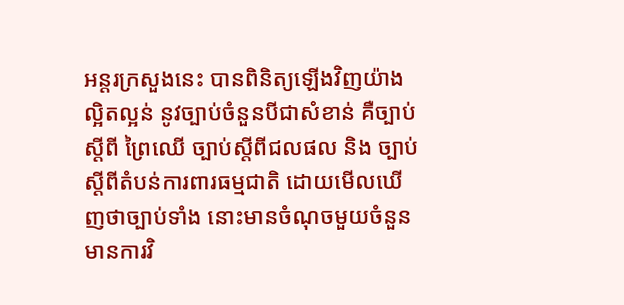អន្តរក្រសួងនេះ បានពិនិត្យឡើងវិញយ៉ាងល្អិតល្អន់ នូវច្បាប់ចំនួនបីជាសំខាន់ គឺច្បាប់ស្តីពី ព្រៃឈើ ច្បាប់ស្តីពីជលផល និង ច្បាប់ស្តីពីតំបន់ការពារធម្មជាតិ ដោយមើលឃើញថាច្បាប់ទាំង នោះមានចំណុចមួយចំនួន មានការវិ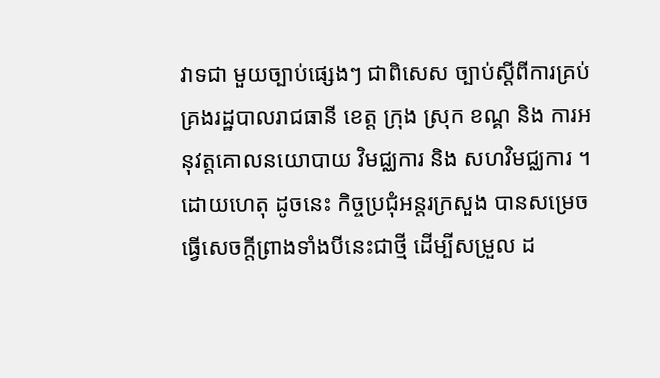វាទជា មួយច្បាប់ផ្សេងៗ ជាពិសេស ច្បាប់ស្ដីពីការគ្រប់គ្រងរដ្ឋបាលរាជធានី ខេត្ត ក្រុង ស្រុក ខណ្គ និង ការអនុវត្តគោលនយោបាយ វិមជ្ឈការ និង សហវិមជ្ឈការ ។ ដោយហេតុ ដូចនេះ កិច្ចប្រជុំអន្តរក្រសួង បានសម្រេច ធ្វើសេចក្តីព្រាងទាំងបីនេះជាថ្មី ដើម្បីសម្រួល ដ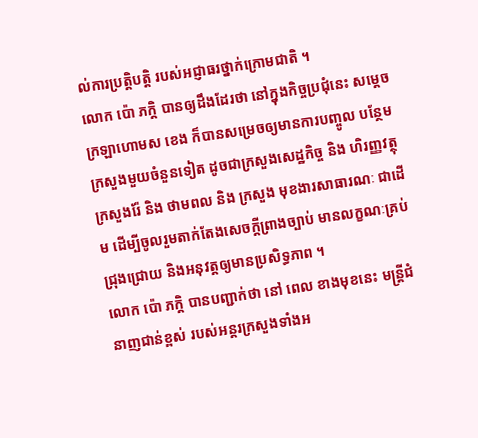ល់ការប្រត្តិបត្តិ របស់អជ្ញាធរថ្នាក់ក្រោមជាតិ ។
លោក ប៉ោ ភក្តិ បានឲ្យដឹងដែរថា នៅក្នុងកិច្ចប្រជុំនេះ សម្តេចក្រឡាហោមស ខេង ក៏បានសម្រេចឲ្យមានការបញ្ចូល បន្ថែមក្រសួងមួយចំនួនទៀត ដូចជាក្រសួងសេដ្ឋកិច្ច និង ហិរញ្ញវត្ថុ ក្រសួងរ៉ែ និង ថាមពល និង ក្រសួង មុខងារសាធារណៈ ជាដើម ដើម្បីចូលរួមតាក់តែងសេចក្តីព្រាងច្បាប់ មានលក្ខណៈគ្រប់ជ្រុងជ្រោយ និងអនុវត្តឲ្យមានប្រសិទ្ធភាព ។
លោក ប៉ោ ភក្តិ បានបញ្ជាក់ថា នៅ ពេល ខាងមុខនេះ មន្ត្រីជំនាញជាន់ខ្ពស់ របស់អន្តរក្រសួងទាំងអ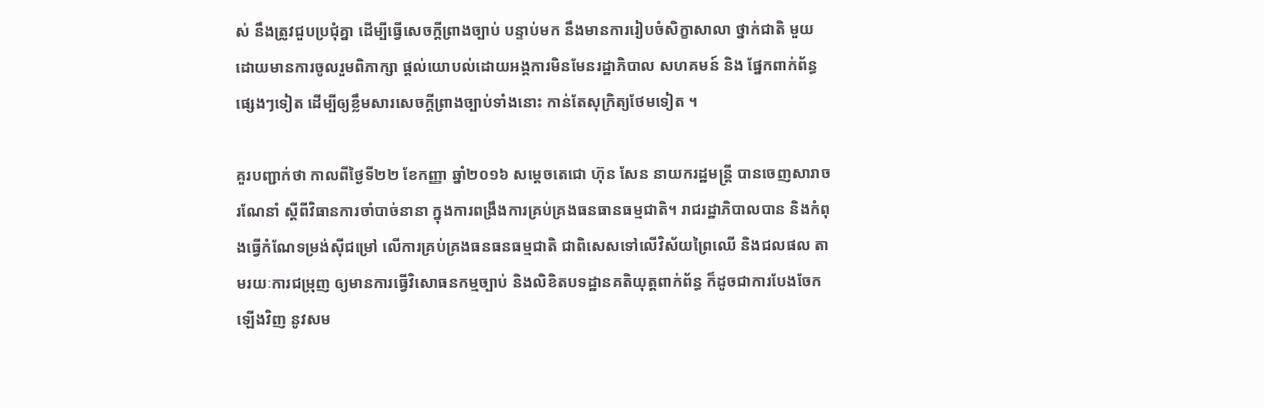ស់ នឹងត្រូវជួបប្រជុំគ្នា ដើម្បីធ្វើសេចក្តីព្រាងច្បាប់ បន្ទាប់មក នឹងមានការរៀបចំសិក្ខាសាលា ថ្នាក់ជាតិ មួយ ដោយមានការចូលរួមពិភាក្សា ផ្តល់យោបល់ដោយអង្គការមិនមែនរដ្ឋាភិបាល សហគមន៍ និង ផ្នែកពាក់ព័ន្ធផ្សេងៗទៀត ដើម្បីឲ្យខ្លឹមសារសេចក្តីព្រាងច្បាប់ទាំងនោះ កាន់តែសុក្រិត្យថែមទៀត ។

គួរបញ្ជាក់ថា កាលពីថ្ងៃទី២២ ខែកញ្ញា ឆ្នាំ២០១៦ សម្តេចតេជោ ហ៊ុន សែន នាយករដ្ឋមន្ត្រី បានចេញសារាចរណែនាំ ស្តីពីវិធានការចាំបាច់នានា ក្នុងការពង្រឹងការគ្រប់គ្រងធនធានធម្មជាតិ។ រាជរដ្ឋាភិបាលបាន និងកំពុងធ្វើកំណែទម្រង់ស៊ីជម្រៅ លើការគ្រប់គ្រងធនធនធម្មជាតិ ជាពិសេសទៅលើវិស័យព្រៃឈើ និងជលផល តាមរយៈការជម្រុញ ឲ្យមានការធ្វើវិសោធនកម្មច្បាប់ និងលិខិតបទដ្ឋានគតិយុត្តពាក់ព័ន្ធ ក៏ដូចជាការបែងចែកឡើងវិញ នូវសម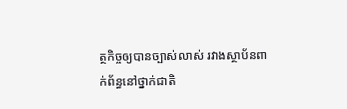ត្ថកិច្ចឲ្យបានច្បាស់លាស់ រវាងស្ថាប័នពាក់ព័ន្ធនៅថ្នាក់ជាតិ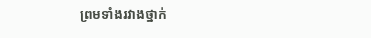ព្រមទាំងរវាងថ្នាក់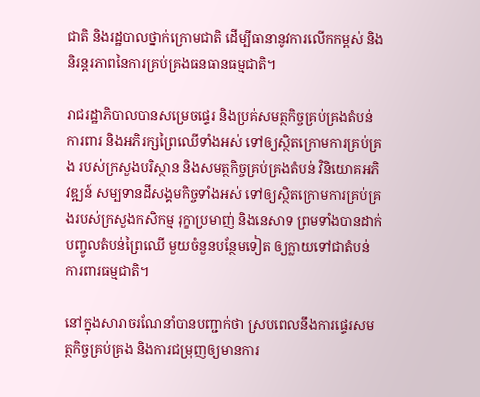ជាតិ និងរដ្ឋបាលថ្នាក់ក្រោមជាតិ ដើម្បីធានានូវការលើកកម្ពស់ និងនិរន្តរភាពនៃការគ្រប់គ្រងធនធានធម្មជាតិ។

រាជរដ្ឋាភិបាលបានសម្រេចផ្ទេរ និងប្រគ់សមត្ថកិច្ចគ្រប់គ្រងតំបន់ការពារ និងអភិរក្សព្រៃឈើទាំងអស់ ទៅឲ្យស្ថិតក្រោមការគ្រប់គ្រង របស់ក្រសួងបរិស្ថាន និងសមត្ថកិច្ចគ្រប់គ្រងតំបន់ វិនិយោគអភិវឌ្ឍន៍ សម្បទានដីសង្គមកិច្ចទាំងអស់ ទៅឲ្យស្ថិតក្រោមការគ្រប់គ្រងរបស់ក្រសួងកសិកម្ម រុក្ខាប្រមាញ់ និងនេសាទ ព្រមទាំងបានដាក់បញ្ចូលតំបន់ព្រៃឈើ មួយចំនួនបន្ថែមទៀត ឲ្យក្លាយទៅជាតំបន់ការពារធម្មជាតិ។

នៅក្នុងសារាចរណែនាំបានបញ្ជាក់ថា ស្របពេលនឹងការផ្ទេរសមត្ថកិច្ចគ្រប់គ្រង និងការជម្រុញឲ្យមានការ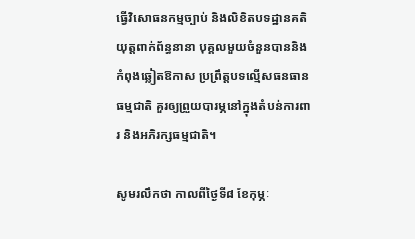ធ្វើវិសោធនកម្មច្បាប់ និងលិខិតបទដ្ឋានគតិយុត្តពាក់ព័ន្ធនានា បុគ្គលមួយចំនួនបាននិងកំពុងឆ្លៀតឱកាស ប្រព្រឹត្តបទល្មើសធនធានធម្មជាតិ គួរឲ្យព្រួយបារម្ភនៅក្នុងតំបន់ការពារ និងអភិរក្សធម្មជាតិ។

សូមរលឹកថា កាលពីថ្ងៃទី៨ ខែកុម្ភៈ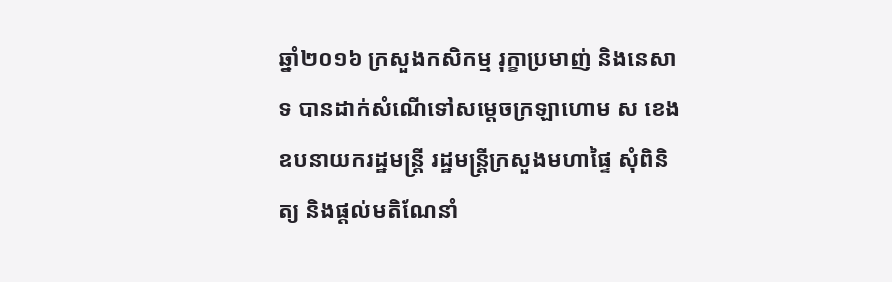ឆ្នាំ២០១៦ ក្រសួងកសិកម្ម រុក្ខាប្រមាញ់ និងនេសាទ បានដាក់សំណើទៅសម្តេចក្រឡាហោម ស ខេង ឧបនាយករដ្ឋមន្ត្រី រដ្ឋមន្ត្រីក្រសួងមហាផ្ទៃ សុំពិនិត្យ និងផ្តល់មតិណែនាំ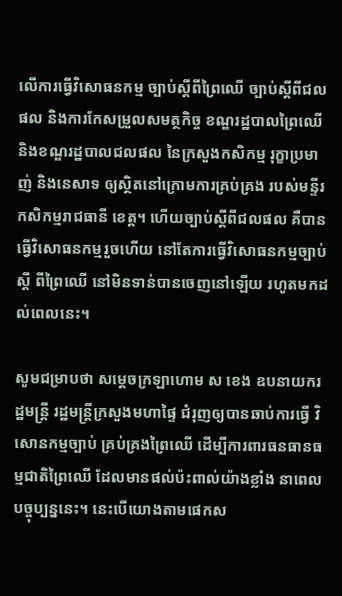លើការធ្វើវិសោធនកម្ម ច្បាប់ស្តីពីព្រៃឈើ ច្បាប់ស្តីពីជលផល និងការកែសម្រួលសមត្ថកិច្ច ខណ្ឌរដ្ឋបាលព្រៃឈើ និងខណ្ឌរដ្ឋបាលជលផល នៃក្រសួងកសិកម្ម រុក្ខាប្រមាញ់ និងនេសាទ ឲ្យស្ថិតនៅក្រោមការគ្រប់គ្រង របស់មន្ទីរកសិកម្មរាជធានី ខេត្ត។ ហើយច្បាប់ស្តីពីជលផល គឺបានធ្វើវិសោធនកម្មរួចហើយ នៅតែការធ្វើវិសោធនកម្មច្បាប់ស្តី ពីព្រៃឈើ នៅមិនទាន់បានចេញនៅឡើយ រហូតមកដល់ពេលនេះ។

សូមជម្រាបថា សម្ដេចក្រឡាហោម ស ខេង ឧបនាយករដ្ឋមន្ត្រី រដ្ឋមន្ត្រីក្រសួងមហាផ្ទៃ ជំរុញឲ្យបានឆាប់ការធ្វើ វិសោនកម្មច្បាប់ គ្រប់គ្រងព្រៃឈើ ដើម្បីការពារធនធានធម្មជាតិព្រៃឈើ ដែលមានផល់ប៉ះពាល់យ៉ាងខ្លាំង នាពេលបច្ចុប្បន្ននេះ។ នេះបើយោងតាមផេកស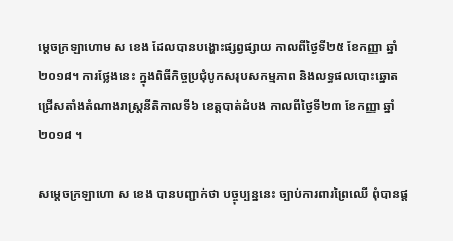ម្តេចក្រឡាហោម ស ខេង ដែលបានបង្ហោះផ្សព្វផ្សាយ កាលពីថ្ងៃទី២៥ ខែកញ្ញា ឆ្នាំ២០១៨។ ការថ្លែងនេះ ក្នុងពិធីកិច្ចប្រជុំបូកសរុបសកម្មភាព និងលទ្ធផលបោះឆ្នោតជ្រើសតាំងតំណាងរាស្ត្រនីតិកាលទី៦ ខេត្តបាត់ដំបង កាលពីថ្ងៃទី២៣ ខែកញ្ញា ឆ្នាំ២០១៨ ។

សម្ដេចក្រឡាហោ ស ខេង បានបញ្ជាក់ថា បច្ចុប្បន្ននេះ ច្បាប់ការពារព្រៃឈើ ពុំបានផ្ដ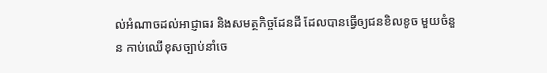ល់អំណាចដល់អាជ្ញាធរ និងសមត្ថកិច្ចដែនដី ដែលបានធ្វើឲ្យជនខិលខូច មួយចំនួន កាប់ឈើខុសច្បាប់នាំចេ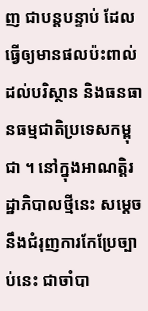ញ ជាបន្តបន្ទាប់ ដែលធ្វើឲ្យមានផលប៉ះពាល់ ដល់បរិស្ថាន និងធនធានធម្មជាតិប្រទេសកម្ពុជា ។ នៅក្នុងអាណត្តិរដ្ឋាភិបាលថ្មីនេះ សម្ដេចនឹងជំរុញការកែប្រែច្បាប់នេះ ជាចាំបា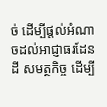ច់ ដើម្បីផ្ដល់អំណាចដល់អាជ្ញាធរដែនដី សមត្ថកិច្ច ដើម្បី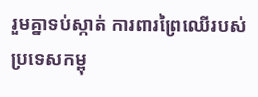រួមគ្នាទប់ស្កាត់ ការពារព្រៃឈើរបស់ប្រទេសកម្ពុ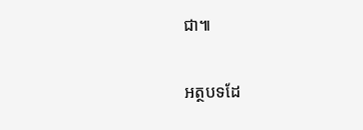ជា៕

អត្ថបទដែ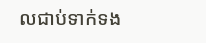លជាប់ទាក់ទង